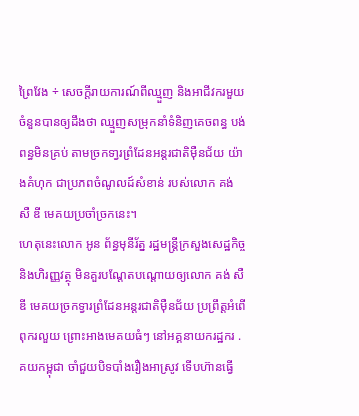ព្រៃវែង ÷ សេចក្តីរាយការណ៍ពីឈ្មួញ និងអាជីវករមួយចំនួនបានឲ្យដឹងថា ឈ្មួញសម្រុកនាំទំនិញគេចពន្ធ បង់ពន្ធមិនគ្រប់ តាមច្រកទា្វរព្រំដែនអន្តរជាតិមុឺនជ័យ យ៉ាងគំហុក ជាប្រភពចំណូលដ៍សំខាន់ របស់លោក គង់ សឺ ឌី មេគយប្រចាំច្រកនេះ។
ហេតុនេះលោក អូន ព័ន្ធមុនីរ័ត្ន រដ្ឋមន្ត្រីក្រសួងសេដ្ឋកិច្ច និងហិរញ្ញវត្ថុ មិនគួរបណ្តែតបណ្ដោយឲ្យលោក គង់ សឺ ឌី មេគយច្រកទ្វារព្រំដែនអន្តរជាតិមុឺនជ័យ ប្រព្រឹត្តអំពើពុករលួយ ព្រោះអាងមេគយធំៗ នៅអគ្គនាយករដ្ឋករ .គយកម្ពុជា ចាំជួយបិទបាំងរឿងអាស្រូវ ទេីបហ៊ានធ្វេី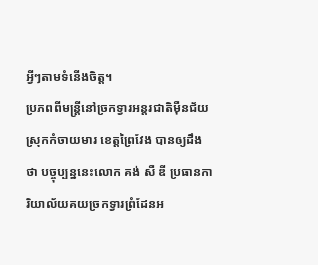អ្វីៗតាមទំនេីងចិត្ត។
ប្រភពពីមន្ត្រីនៅច្រកទ្វារអន្តរជាតិម៉ឺនជ័យ ស្រុកកំចាយមារ ខេត្តព្រៃវែង បានឲ្យដឹងថា បច្ចុប្បន្ននេះលោក គង់ សឺ ឌី ប្រធានការិយាល័យគយច្រកទ្វារព្រំដែនអ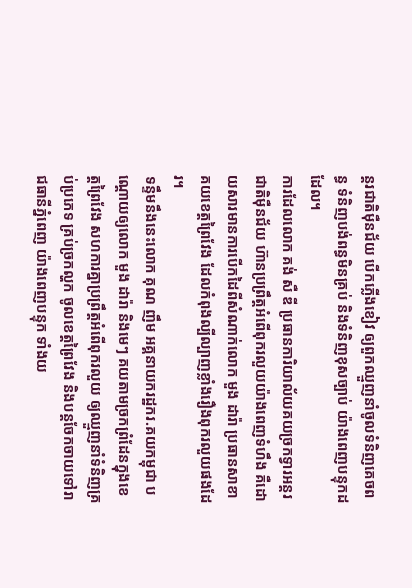ន្តរជាតិម៉ឺនជ័យ បេីកភ្លើងខៀវ ឲ្យពួកឈ្មួញនាំចូលទំនិញគេចពន្ធ ទំនិញបង់ពន្ធមិនគ្រប់ និងទំនិញខុសច្បាប់ យ៉ាងពេញបន្ទុកដដែល។
ការដែលលោក គង់ សឺ ឌី ប្រធានការិយាល័យគយច្រកទ្វារអន្តរជាតិម៉ឺនជ័យ ហ៊ានប្រព្រឹត្តអំពើពុករលួយយ៉ាងពេញទំហឹង គឺដោយសារមានការបើកដៃពីសំណាក់លោក មួង ដារ៉ា ប្រធានសាខាគយខេត្តព្រៃវែង ដែលកំពុងល្បីល្បាញខ្លាំងរឿងពុករលួយផងដែរ។
ទន្ទឹមនឹងនេះលោក គុណ ញឹម អគ្គនាយករដ្ឋករ.គយកម្ពុជា បណ្ដោយឲ្យលោក មួង ដារ៉ា និងមេៗ គយតាមច្រកព្រំដែនក្នុងខេត្តព្រៃវែង សហការគ្នាប្រព្រឹត្តអំពើពុករលួយ ឲ្យឈ្មួញនាំទំនិញគ្រប់ប្រភេទ គ្រប់ច្រកល្ហក ចូលខេត្តព្រៃវែង និងបន្តចែកចាយទៅរាជធានីភ្នំពេញ យ៉ាងពេញបន្ទុក ទាំងយ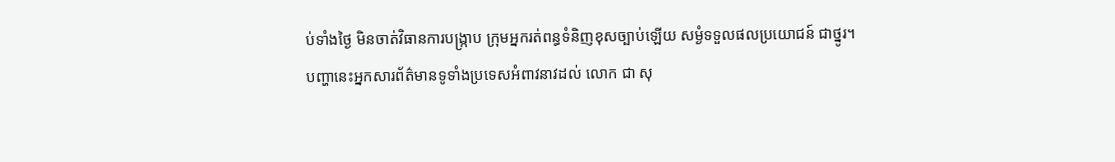ប់ទាំងថ្ងៃ មិនចាត់វិធានការបង្ក្រាប ក្រុមអ្នករត់ពន្ធទំនិញខុសច្បាប់ឡើយ សម្ងំទទួលផលប្រយោជន៍ ជាថ្នូរ។
បញ្ហានេះអ្នកសារព័ត៌មានទូទាំងប្រទេសអំពាវនាវដល់ លោក ជា សុ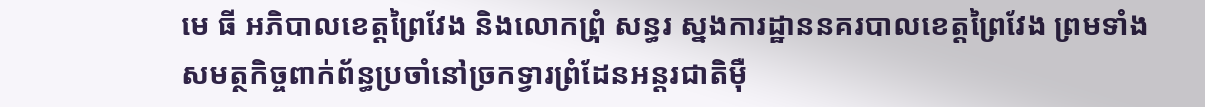មេ ធី អភិបាលខេត្តព្រៃវែង និងលោកព្រំុ សន្ធរ ស្នងការដ្ឋាននគរបាលខេត្តព្រៃវែង ព្រមទាំងសមត្ថកិច្ចពាក់ព័ន្ធប្រចាំនៅច្រកទ្វារព្រំដែនអន្តរជាតិម៉ឺ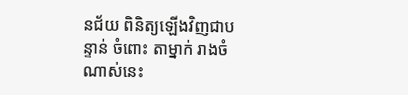នជ័យ ពិនិត្យឡើងវិញជាបន្ទាន់ ចំពោះ តាម្នាក់ រាងចំណាស់នេះ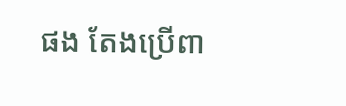ផង តែងប្រើពា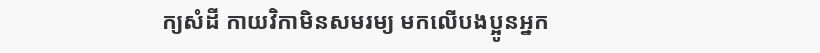ក្យសំដី កាយវិកាមិនសមរម្យ មកលើបងប្អូនអ្នក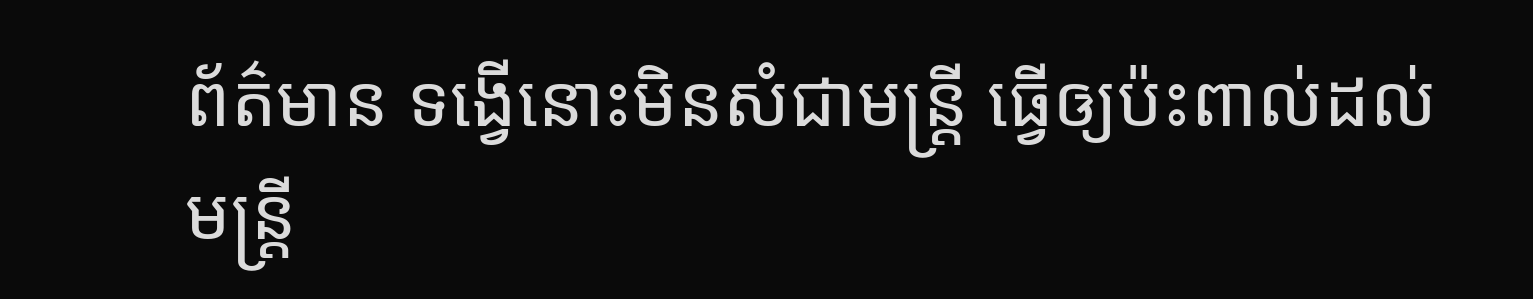ព័ត៌មាន ទង្វើនោះមិនសំជាមន្ត្រី ធ្វើឲ្យប៉ះពាល់ដល់មន្ត្រី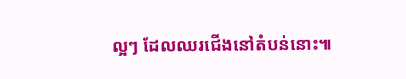ល្អៗ ដែលឈរជើងនៅតំបន់នោះ៕